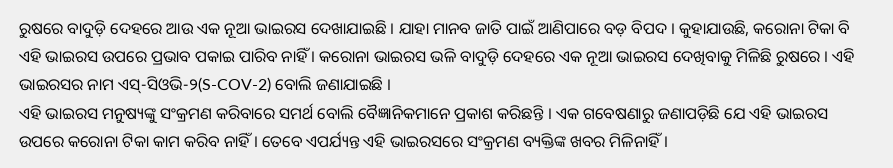ରୁଷରେ ବାଦୁଡ଼ି ଦେହରେ ଆଉ ଏକ ନୂଆ ଭାଇରସ ଦେଖାଯାଇଛି । ଯାହା ମାନବ ଜାତି ପାଇଁ ଆଣିପାରେ ବଡ଼ ବିପଦ । କୁହାଯାଉଛି, କରୋନା ଟିକା ବି ଏହି ଭାଇରସ ଉପରେ ପ୍ରଭାବ ପକାଇ ପାରିବ ନାହିଁ । କରୋନା ଭାଇରସ ଭଳି ବାଦୁଡ଼ି ଦେହରେ ଏକ ନୂଆ ଭାଇରସ ଦେଖିବାକୁ ମିଳିଛି ରୁଷରେ । ଏହି ଭାଇରସର ନାମ ଏସ୍-ସିଓଭି-୨(S-COV-2) ବୋଲି ଜଣାଯାଇଛି ।
ଏହି ଭାଇରସ ମନୁଷ୍ୟଙ୍କୁ ସଂକ୍ରମଣ କରିବାରେ ସମର୍ଥ ବୋଲି ବୈଜ୍ଞାନିକମାନେ ପ୍ରକାଶ କରିଛନ୍ତି । ଏକ ଗବେଷଣାରୁ ଜଣାପଡ଼ିଛି ଯେ ଏହି ଭାଇରସ ଉପରେ କରୋନା ଟିକା କାମ କରିବ ନାହିଁ । ତେବେ ଏପର୍ଯ୍ୟନ୍ତ ଏହି ଭାଇରସରେ ସଂକ୍ରମଣ ବ୍ୟକ୍ତିଙ୍କ ଖବର ମିଳିନାହିଁ ।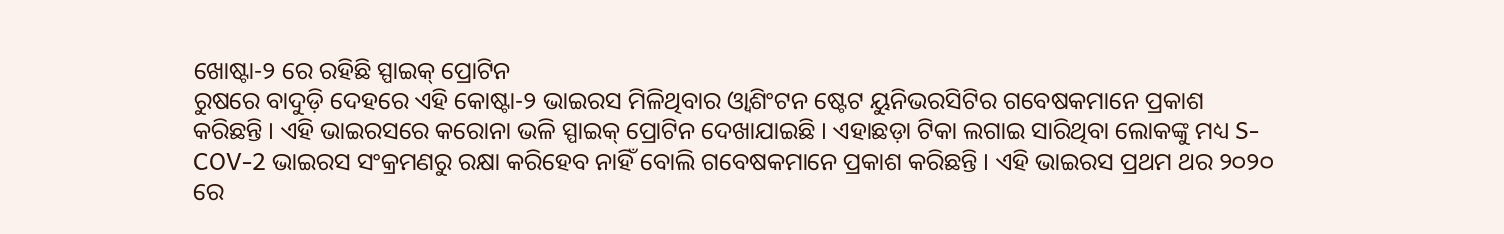ଖୋଷ୍ଟା-୨ ରେ ରହିଛି ସ୍ପାଇକ୍ ପ୍ରୋଟିନ
ରୁଷରେ ବାଦୁଡ଼ି ଦେହରେ ଏହି କୋଷ୍ଟା-୨ ଭାଇରସ ମିଳିଥିବାର ଓ୍ଵାଶିଂଟନ ଷ୍ଟେଟ ୟୁନିଭରସିଟିର ଗବେଷକମାନେ ପ୍ରକାଶ କରିଛନ୍ତି । ଏହି ଭାଇରସରେ କରୋନା ଭଳି ସ୍ପାଇକ୍ ପ୍ରୋଟିନ ଦେଖାଯାଇଛି । ଏହାଛଡ଼ା ଟିକା ଲଗାଇ ସାରିଥିବା ଲୋକଙ୍କୁ ମଧ୍ୟ S-COV-2 ଭାଇରସ ସଂକ୍ରମଣରୁ ରକ୍ଷା କରିହେବ ନାହିଁ ବୋଲି ଗବେଷକମାନେ ପ୍ରକାଶ କରିଛନ୍ତି । ଏହି ଭାଇରସ ପ୍ରଥମ ଥର ୨୦୨୦ ରେ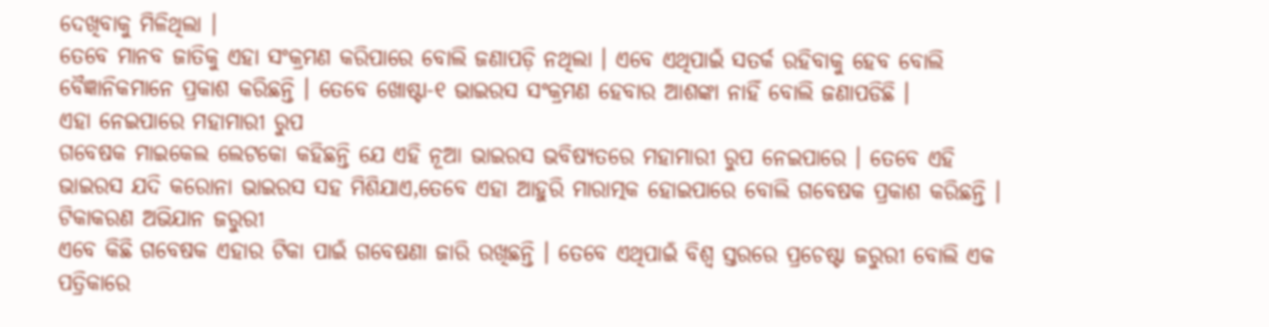ଦେଖିବାକୁ ମିଳିଥିଲା ।
ତେବେ ମାନବ ଜାତିକୁ ଏହା ସଂକ୍ରମଣ କରିପାରେ ବୋଲି ଜଣାପଡ଼ି ନଥିଲା । ଏବେ ଏଥିପାଇଁ ସତର୍କ ରହିବାକୁ ହେବ ବୋଲି ବୈଜ୍ଞାନିକମାନେ ପ୍ରକାଶ କରିଛନ୍ତି । ତେବେ ଖୋଷ୍ଟା-୧ ଭାଇରସ ସଂକ୍ରମଣ ହେବାର ଆଶଙ୍କା ନାହିଁ ବୋଲି ଜଣାପଡିଛି ।
ଏହା ନେଇପାରେ ମହାମାରୀ ରୁପ
ଗବେଷକ ମାଇକେଲ ଲେଟକୋ କହିଛନ୍ତି ଯେ ଏହି ନୂଆ ଭାଇରସ ଭବିଷ୍ୟତରେ ମହାମାରୀ ରୁପ ନେଇପାରେ । ତେବେ ଏହି ଭାଇରସ ଯଦି କରୋନା ଭାଇରସ ସହ ମିଶିଯାଏ,ତେବେ ଏହା ଆହୁରି ମାରାତ୍ମକ ହୋଇପାରେ ବୋଲି ଗବେଷକ ପ୍ରକାଶ କରିଛନ୍ତି ।
ଟିକାକରଣ ଅଭିଯାନ ଜରୁରୀ
ଏବେ କିଛି ଗବେଷକ ଏହାର ଟିକା ପାଇଁ ଗବେଷଣା ଜାରି ରଖିଛନ୍ତି । ତେବେ ଏଥିପାଇଁ ବିଶ୍ୱ ସ୍ତରରେ ପ୍ରଚେଷ୍ଟା ଜରୁରୀ ବୋଲି ଏକ ପତ୍ରିକାରେ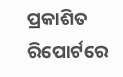ପ୍ରକାଶିତ ରିପୋର୍ଟରେ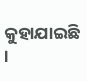କୁହାଯାଇଛି ।